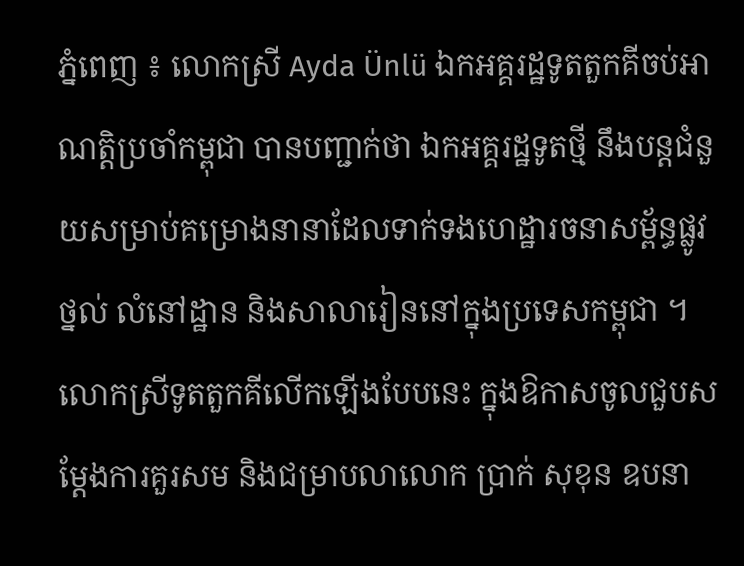ភ្នំពេញ ៖ លោកស្រី Ayda Ünlü ឯកអគ្គរដ្ឋទូតតួកគីចប់អាណត្តិប្រចាំកម្ពុជា បានបញ្ជាក់ថា ឯកអគ្គរដ្ឋទូតថ្មី នឹងបន្តជំនួយសម្រាប់គម្រោងនានាដែលទាក់ទងហេដ្ឋារចនាសម្ព័ន្ធផ្លូវថ្នល់ លំនៅដ្ឋាន និងសាលារៀននៅក្នុងប្រទេសកម្ពុជា ។ លោកស្រីទូតតួកគីលើកឡើងបែបនេះ ក្នុងឱកាសចូលជួបសម្តែងការគួរសម និងជម្រាបលាលោក ប្រាក់ សុខុន ឧបនា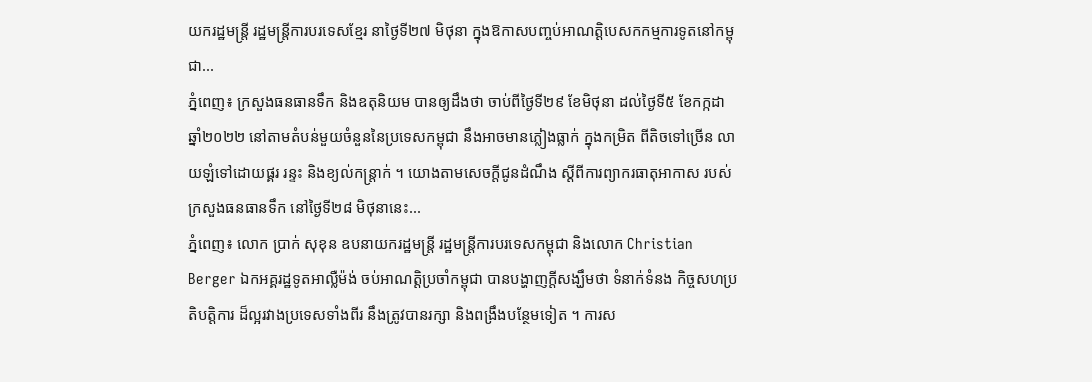យករដ្ឋមន្រ្តី រដ្ឋមន្ត្រីការបរទេសខ្មែរ នាថ្ងៃទី២៧ មិថុនា ក្នុងឱកាសបញ្ចប់អាណត្តិបេសកកម្មការទូតនៅកម្ពុជា...
ភ្នំពេញ៖ ក្រសួងធនធានទឹក និងឧតុនិយម បានឲ្យដឹងថា ចាប់ពីថ្ងៃទី២៩ ខែមិថុនា ដល់ថ្ងៃទី៥ ខែកក្កដា ឆ្នាំ២០២២ នៅតាមតំបន់មួយចំនួននៃប្រទេសកម្ពុជា នឹងអាចមានភ្លៀងធ្លាក់ ក្នុងកម្រិត ពីតិចទៅច្រើន លាយឡំទៅដោយផ្គរ រន្ទះ និងខ្យល់កន្ត្រាក់ ។ យោងតាមសេចក្តីជូនដំណឹង ស្តីពីការព្យាករធាតុអាកាស របស់ក្រសួងធនធានទឹក នៅថ្ងៃទី២៨ មិថុនានេះ...
ភ្នំពេញ៖ លោក ប្រាក់ សុខុន ឧបនាយករដ្ឋមន្រ្តី រដ្ឋមន្ត្រីការបរទេសកម្ពុជា និងលោក Christian Berger ឯកអគ្គរដ្ឋទូតអាល្លឺម៉ង់ ចប់អាណត្តិប្រចាំកម្ពុជា បានបង្ហាញក្តីសង្ឃឹមថា ទំនាក់ទំនង កិច្ចសហប្រតិបត្តិការ ដ៏ល្អរវាងប្រទេសទាំងពីរ នឹងត្រូវបានរក្សា និងពង្រឹងបន្ថែមទៀត ។ ការស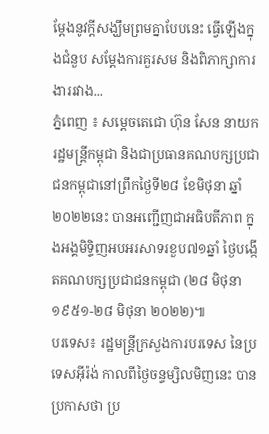ម្ដែងនូវក្ដីសង្ឃឹមព្រមគ្នាបែបនេះ ធ្វើឡើងក្នុងជំនួប សម្ដែងការគួរសម និងពិភាក្សាការងាររវាង...
ភ្នំពេញ ៖ សម្ដេចតេជោ ហ៊ុន សែន នាយករដ្ឋមន្ត្រីកម្ពុជា និងជាប្រធានគណបក្សប្រជាជនកម្ពុជានៅព្រឹកថ្ងៃទី២៨ ខែមិថុនា ឆ្នាំ២០២២នេះ បានអញ្ជើញជាអធិបតីភាព ក្នុងអង្គមិទ្ទិញអបអរសាទរខួប៧១ឆ្នាំ ថ្ងៃបង្កើតគណបក្សប្រជាជនកម្ពុជា (២៨ មិថុនា ១៩៥១-២៨ មិថុនា ២០២២)៕
បរទេស៖ រដ្ឋមន្ត្រីក្រសួងការបរទេស នៃប្រទេសអ៊ីរ៉ង់ កាលពីថ្ងៃចន្ទម្សិលមិញនេះ បានប្រកាសថា ប្រ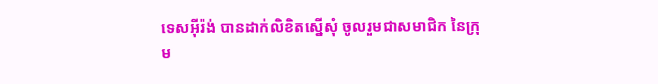ទេសអ៊ីរ៉ង់ បានដាក់លិខិតស្នើសុំ ចូលរួមជាសមាជិក នៃក្រុម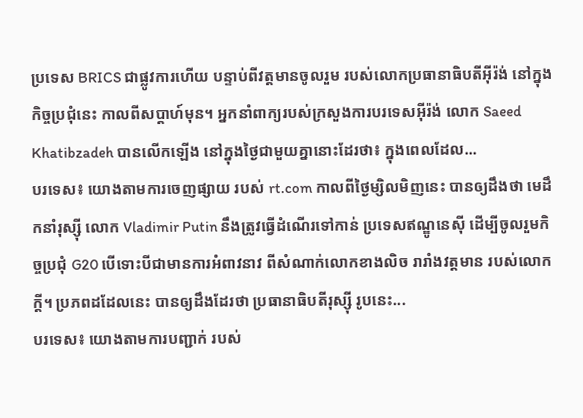ប្រទេស BRICS ជាផ្លូវការហើយ បន្ទាប់ពីវត្តមានចូលរួម របស់លោកប្រធានាធិបតីអ៊ីរ៉ង់ នៅក្នុងកិច្ចប្រជុំនេះ កាលពីសប្តាហ៍មុន។ អ្នកនាំពាក្យរបស់ក្រសួងការបរទេសអ៊ីរ៉ង់ លោក Saeed Khatibzadeh បានលើកឡើង នៅក្នុងថ្ងៃជាមួយគ្នានោះដែរថា៖ ក្នុងពេលដែល...
បរទេស៖ យោងតាមការចេញផ្សាយ របស់ rt.com កាលពីថ្ងៃម្សិលមិញនេះ បានឲ្យដឹងថា មេដឹកនាំរុស្ស៊ី លោក Vladimir Putin នឹងត្រូវធ្វើដំណើរទៅកាន់ ប្រទេសឥណ្ឌូនេស៊ី ដើម្បីចូលរួមកិច្ចប្រជុំ G20 បើទោះបីជាមានការអំពាវនាវ ពីសំណាក់លោកខាងលិច រារាំងវត្តមាន របស់លោកក្តី។ ប្រភពដដែលនេះ បានឲ្យដឹងដែរថា ប្រធានាធិបតីរុស្ស៊ី រូបនេះ...
បរទេស៖ យោងតាមការបញ្ជាក់ របស់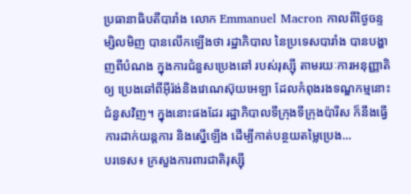ប្រធានាធិបតីបារាំង លោក Emmanuel Macron កាលពីថ្ងៃចន្ទម្សិលមិញ បានលើកឡើងថា រដ្ឋាភិបាល នៃប្រទេសបារាំង បានបង្ហាញពីបំណង ក្នុងការជំនួសប្រេងឆៅ របស់រុស្ស៊ី តាមរយៈការអនុញ្ញាតិឲ្យ ប្រេងឆៅពីអ៊ីរ៉ង់និងវេណេស៊ុយអេឡា ដែលកំពុងរងទណ្ឌកម្មនោះ ជំនួសវិញ។ ក្នុងនោះផងដែរ រដ្ឋាភិបាលទីក្រុងទីក្រុងប៉ារីស ក៏នឹងធ្វើការដាក់យន្តការ និងស្នើឡើង ដើម្បីកាត់បន្ថយតម្លៃប្រេង...
បរទេស៖ ក្រសួងការពារជាតិរុស្ស៊ី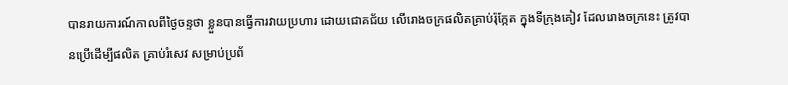បានរាយការណ៍កាលពីថ្ងៃចន្ទថា ខ្លួនបានធ្វើការវាយប្រហារ ដោយជោគជ័យ លើរោងចក្រផលិតគ្រាប់រ៉ុក្កែត ក្នុងទីក្រុងគៀវ ដែលរោងចក្រនេះ ត្រូវបានប្រើដើម្បីផលិត គ្រាប់រំសេវ សម្រាប់ប្រព័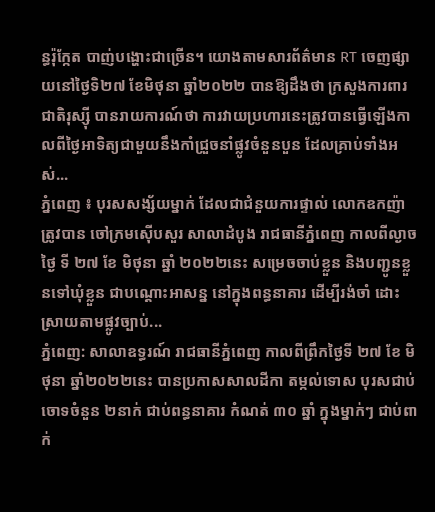ន្ធរ៉ុក្កែត បាញ់បង្ហោះជាច្រើន។ យោងតាមសារព័ត៌មាន RT ចេញផ្សាយនៅថ្ងៃទិ២៧ ខែមិថុនា ឆ្នាំ២០២២ បានឱ្យដឹងថា ក្រសួងការពារជាតិរុស្ស៊ី បានរាយការណ៍ថា ការវាយប្រហារនេះត្រូវបានធ្វើឡើងកាលពីថ្ងៃអាទិត្យជាមួយនឹងកាំជ្រួចនាំផ្លូវចំនួនបួន ដែលគ្រាប់ទាំងអស់...
ភ្នំពេញ ៖ បុរសសង្ស័យម្នាក់ ដែលជាជំនួយការផ្ទាល់ លោកឧកញ៉ា ត្រូវបាន ចៅក្រមស៊ើបសួរ សាលាដំបូង រាជធានីភ្នំពេញ កាលពីល្ងាចថ្ងៃ ទី ២៧ ខែ មិថុនា ឆ្នាំ ២០២២នេះ សម្រេចចាប់ខ្លួន និងបញ្ជូនខ្លួនទៅឃុំខ្លួន ជាបណ្តោះអាសន្ន នៅក្នុងពន្ធនាគារ ដើម្បីរង់ចាំ ដោះស្រាយតាមផ្លូវច្បាប់...
ភ្នំពេញ: សាលាឧទ្ធរណ៍ រាជធានីភ្នំពេញ កាលពីព្រឹកថ្ងៃទី ២៧ ខែ មិថុនា ឆ្នាំ២០២២នេះ បានប្រកាសសាលដីកា តម្កល់ទោស បុរសជាប់ចោទចំនួន ២នាក់ ជាប់ពន្ធនាគារ កំណត់ ៣០ ឆ្នាំ ក្នុងម្នាក់ៗ ជាប់ពាក់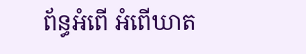ព័ន្ធអំពើ អំពើឃាត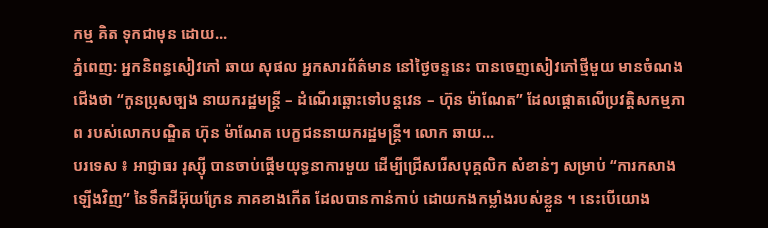កម្ម គិត ទុកជាមុន ដោយ...
ភ្នំពេញ: អ្នកនិពន្ធសៀវភៅ ឆាយ សុផល អ្នកសារព័ត៌មាន នៅថ្ងៃចន្ទនេះ បានចេញសៀវភៅថ្មីមួយ មានចំណងជើងថា “កូនប្រុសច្បង នាយករដ្ឋមន្រ្តី – ដំណើរឆ្ពោះទៅបន្តវេន – ហ៊ុន ម៉ាណែត” ដែលផ្តោតលើប្រវត្តិសកម្មភាព របស់លោកបណ្ឌិត ហ៊ុន ម៉ាណែត បេក្ខជននាយករដ្ឋមន្រ្តី។ លោក ឆាយ...
បរទេស ៖ អាជ្ញាធរ រុស្ស៊ី បានចាប់ផ្តើមយុទ្ធនាការមួយ ដើម្បីជ្រើសរើសបុគ្គលិក សំខាន់ៗ សម្រាប់ “ការកសាងឡើងវិញ” នៃទឹកដីអ៊ុយក្រែន ភាគខាងកើត ដែលបានកាន់កាប់ ដោយកងកម្លាំងរបស់ខ្លួន ។ នេះបើយោង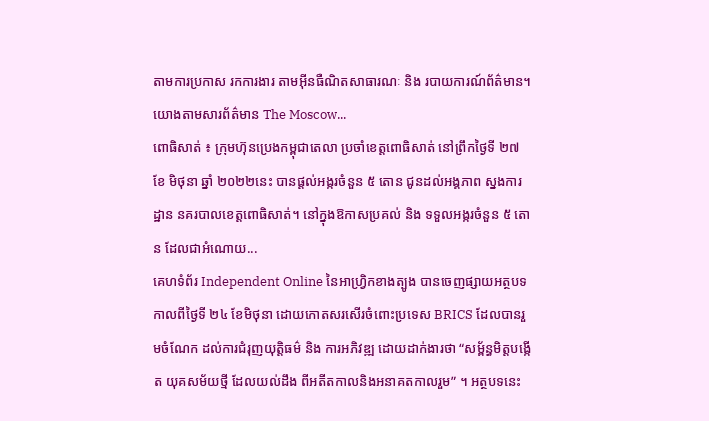តាមការប្រកាស រកការងារ តាមអ៊ីនធឺណិតសាធារណៈ និង របាយការណ៍ព័ត៌មាន។ យោងតាមសារព័ត៌មាន The Moscow...
ពោធិសាត់ ៖ ក្រុមហ៊ុនប្រេងកម្ពុជាតេលា ប្រចាំខេត្តពោធិសាត់ នៅព្រឹកថ្ងៃទី ២៧ ខែ មិថុនា ឆ្នាំ ២០២២នេះ បានផ្តល់អង្ករចំនួន ៥ តោន ជូនដល់អង្គភាព ស្នងការដ្ឋាន នគរបាលខេត្តពោធិសាត់។ នៅក្នុងឱកាសប្រគល់ និង ទទួលអង្ករចំនួន ៥ តោន ដែលជាអំណោយ...
គេហទំព័រ Independent Online នៃអាហ្រ្វិកខាងត្បូង បានចេញផ្សាយអត្ថបទ កាលពីថ្ងៃទី ២៤ ខែមិថុនា ដោយកោតសរសើរចំពោះប្រទេស BRICS ដែលបានរួមចំណែក ដល់ការជំរុញយុត្តិធម៌ និង ការអភិវឌ្ឍ ដោយដាក់ងារថា “សម្ព័ន្ធមិត្តបង្កើត យុគសម័យថ្មី ដែលយល់ដឹង ពីអតីតកាលនិងអនាគតកាលរួម” ។ អត្ថបទនេះ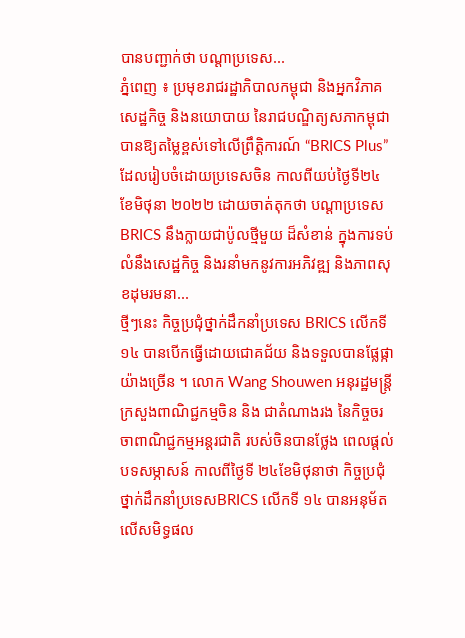បានបញ្ជាក់ថា បណ្តាប្រទេស...
ភ្នំពេញ ៖ ប្រមុខរាជរដ្ឋាភិបាលកម្ពុជា និងអ្នកវិភាគ សេដ្ឋកិច្ច និងនយោបាយ នៃរាជបណ្ឌិត្យសភាកម្ពុជា បានឱ្យតម្លៃខ្ពស់ទៅលើព្រឹត្តិការណ៍ “BRICS Plus” ដែលរៀបចំដោយប្រទេសចិន កាលពីយប់ថ្ងៃទី២៤ ខែមិថុនា ២០២២ ដោយចាត់តុកថា បណ្តាប្រទេស BRICS នឹងក្លាយជាប៉ូលថ្មីមួយ ដ៏សំខាន់ ក្នុងការទប់លំនឹងសេដ្ឋកិច្ច និងរនាំមកនូវការអភិវឌ្ឍ និងភាពសុខដុមរមនា...
ថ្មីៗនេះ កិច្ចប្រជុំថ្នាក់ដឹកនាំប្រទេស BRICS លើកទី១៤ បានបើកធ្វើដោយជោគជ័យ និងទទួលបានផ្លែផ្កាយ៉ាងច្រើន ។ លោក Wang Shouwen អនុរដ្ឋមន្ត្រីក្រសួងពាណិជ្ជកម្មចិន និង ជាតំណាងរង នៃកិច្ចចរចាពាណិជ្ជកម្មអន្តរជាតិ របស់ចិនបានថ្លែង ពេលផ្តល់បទសម្ភាសន៍ កាលពីថ្ងៃទី ២៤ខែមិថុនាថា កិច្ចប្រជុំថ្នាក់ដឹកនាំប្រទេសBRICS លើកទី ១៤ បានអនុម័តលើសមិទ្ធផល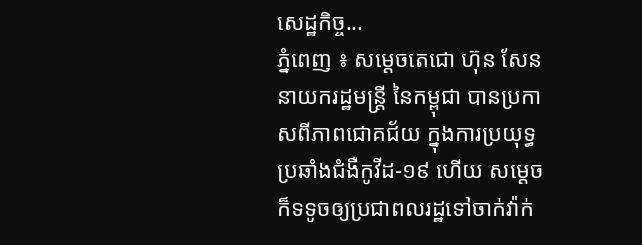សេដ្ឋកិច្ច...
ភ្នំពេញ ៖ សម្ដេចតេជោ ហ៊ុន សែន នាយករដ្ឋមន្ដ្រី នៃកម្ពុជា បានប្រកាសពីភាពជោគជ័យ ក្នុងការប្រយុទ្ធប្រឆាំងជំងឺកូវីដ-១៩ ហើយ សម្ដេចក៏ទទូចឲ្យប្រជាពលរដ្ឋទៅចាក់វ៉ាក់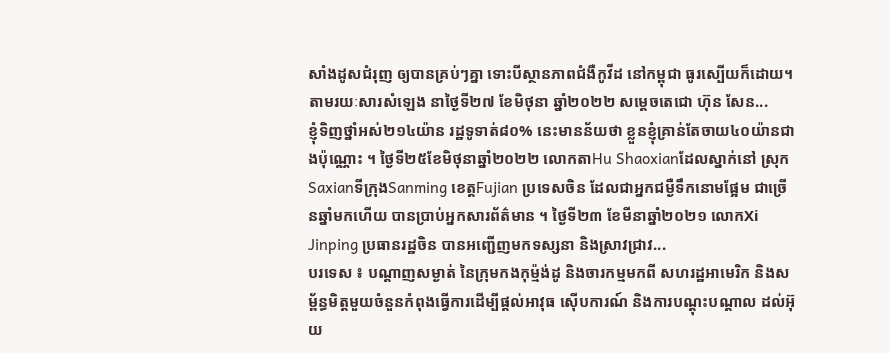សាំងដូសជំរុញ ឲ្យបានគ្រប់ៗគ្នា ទោះបីស្ថានភាពជំងឺកូវីដ នៅកម្ពុជា ធូរស្បើយក៏ដោយ។ តាមរយៈសារសំឡេង នាថ្ងៃទី២៧ ខែមិថុនា ឆ្នាំ២០២២ សម្ដេចតេជោ ហ៊ុន សែន...
ខ្ញុំទិញថ្នាំអស់២១៤យ៉ាន រដ្ឋទូទាត់៨០% នេះមានន័យថា ខ្លួនខ្ញុំគ្រាន់តែចាយ៤០យ៉ានជាងប៉ុណ្ណោះ ។ ថ្ងៃទី២៥ខែមិថុនាឆ្នាំ២០២២ លោកតាHu Shaoxianដែលស្នាក់នៅ ស្រុកSaxianទីក្រុងSanming ខេត្តFujian ប្រទេសចិន ដែលជាអ្នកជម្ងឺទឹកនោមផ្អែម ជាច្រើនឆ្នាំមកហើយ បានប្រាប់អ្នកសារព័ត៌មាន ។ ថ្ងៃទី២៣ ខែមីនាឆ្នាំ២០២១ លោកXi Jinping ប្រធានរដ្ឋចិន បានអញ្ជើញមកទស្សនា និងស្រាវជ្រាវ...
បរទេស ៖ បណ្តាញសម្ងាត់ នៃក្រុមកងកុម្ម៉ង់ដូ និងចារកម្មមកពី សហរដ្ឋអាមេរិក និងសម្ព័ន្ធមិត្តមួយចំនួនកំពុងធ្វើការដើម្បីផ្តល់អាវុធ ស៊ើបការណ៍ និងការបណ្តុះបណ្តាល ដល់អ៊ុយ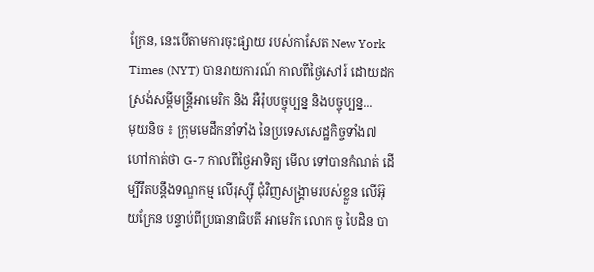ក្រែន, នេះបើតាមការចុះផ្សាយ របស់កាសែត New York Times (NYT) បានរាយការណ៍ កាលពីថ្ងៃសៅរ៍ ដោយដកស្រង់សម្តីមន្ត្រីអាមេរិក និង អឺរ៉ុបបច្ចុប្បន្ន និងបច្ចុប្បន្ន...
មុយនិច ៖ ក្រុមមេដឹកនាំទាំង នៃប្រទេសសេដ្ឋកិច្ចទាំង៧ ហៅកាត់ថា G-7 កាលពីថ្ងៃអាទិត្យ មើល ទៅបានកំណត់ ដើម្បីរឹតបន្តឹងទណ្ឌកម្ម លើរុស្ស៊ី ជុំវិញសង្រ្គាមរបស់ខ្លួន លើអ៊ុយក្រែន បន្ទាប់ពីប្រធានាធិបតី អាមេរិក លោក ចូ បៃដិន បា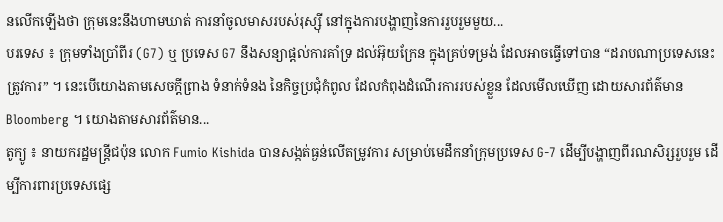នលើកឡើងថា ក្រុមនេះនឹងហាមឃាត់ ការនាំចូលមាសរបស់រុស្ស៊ី នៅក្នុងការបង្ហាញនៃការរួបរួមមួយ...
បរទេស ៖ ក្រុមទាំងប្រាំពីរ (G7) ឬ ប្រទេស G7 នឹងសន្យាផ្តល់ការគាំទ្រ ដល់អ៊ុយក្រែន ក្នុងគ្រប់ទម្រង់ ដែលអាចធ្វើទៅបាន “ដរាបណាប្រទេសនេះត្រូវការ” ។ នេះបើយោងតាមសេចក្តីព្រាង ទំនាក់ទំនង នៃកិច្ចប្រជុំកំពូល ដែលកំពុងដំណើរការរបស់ខ្លួន ដែលមើលឃើញ ដោយសារព័ត៌មាន Bloomberg ។ យោងតាមសារព័ត៌មាន...
តូក្យូ ៖ នាយករដ្ឋមន្ត្រីជប៉ុន លោក Fumio Kishida បានសង្កត់ធ្ងន់លើតម្រូវការ សម្រាប់មេដឹកនាំក្រុមប្រទេស G-7 ដើម្បីបង្ហាញពីរណសិរ្សរួបរួម ដើម្បីការពារប្រទេសផ្សេ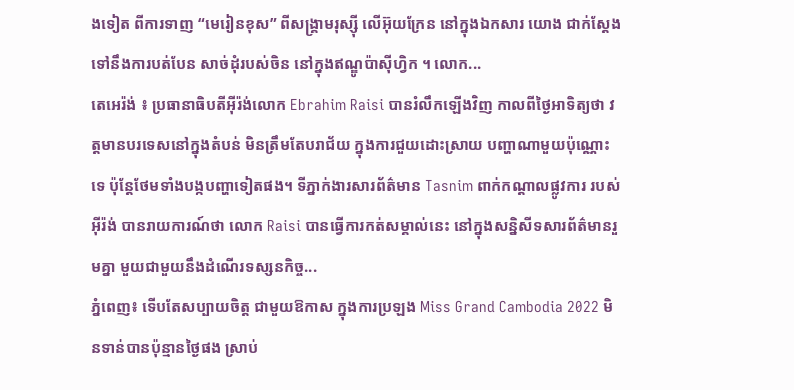ងទៀត ពីការទាញ “មេរៀនខុស” ពីសង្គ្រាមរុស្ស៊ី លើអ៊ុយក្រែន នៅក្នុងឯកសារ យោង ជាក់ស្តែងទៅនឹងការបត់បែន សាច់ដុំរបស់ចិន នៅក្នុងឥណ្ឌូប៉ាស៊ីហ្វិក ។ លោក...
តេអេរ៉ង់ ៖ ប្រធានាធិបតីអ៊ីរ៉ង់លោក Ebrahim Raisi បានរំលឹកឡើងវិញ កាលពីថ្ងៃអាទិត្យថា វត្តមានបរទេសនៅក្នុងតំបន់ មិនត្រឹមតែបរាជ័យ ក្នុងការជួយដោះស្រាយ បញ្ហាណាមួយប៉ុណ្ណោះទេ ប៉ុន្តែថែមទាំងបង្កបញ្ហាទៀតផង។ ទីភ្នាក់ងារសារព័ត៌មាន Tasnim ពាក់កណ្តាលផ្លូវការ របស់អ៊ីរ៉ង់ បានរាយការណ៍ថា លោក Raisi បានធ្វើការកត់សម្គាល់នេះ នៅក្នុងសន្និសីទសារព័ត៌មានរួមគ្នា មួយជាមួយនឹងដំណើរទស្សនកិច្ច...
ភ្នំពេញ៖ ទើបតែសប្បាយចិត្ត ជាមួយឱកាស ក្នុងការប្រឡង Miss Grand Cambodia 2022 មិនទាន់បានប៉ុន្មានថ្ងៃផង ស្រាប់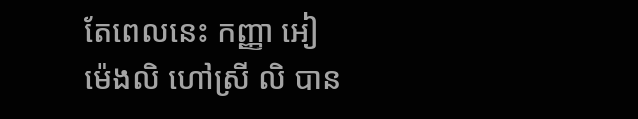តែពេលនេះ កញ្ញា អៀ ម៉េងលិ ហៅស្រី លិ បាន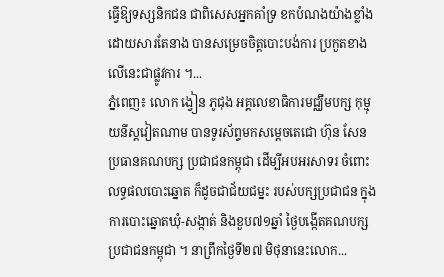ធ្វើឱ្យទស្សនិកជន ជាពិសេសអ្នកគាំទ្រ ខកបំណងយ៉ាងខ្លាំង ដោយសារតែនាង បានសម្រេចចិត្តបោះបង់ការ ប្រកួតខាងលើនេះជាផ្លូវការ ។...
ភ្នំពេញ៖ លោក ង្វៀន ភូជុង អគ្គលេខាធិការមជ្ឈឹមបក្ស កុម្មុយនីស្តវៀតណាម បានទូរស័ព្ទមកសម្ដេចតេជោ ហ៊ុន សែន ប្រធានគណបក្ស ប្រជាជនកម្ពុជា ដើម្បីអបអរសាទរ ចំពោះលទ្ធផលបោះឆ្នោត ក៏ដូចជាជ័យជម្នះ របស់បក្សប្រជាជន ក្នុងការបោះឆ្នោតឃុំ-សង្កាត់ និងខួប៧១ឆ្នាំ ថ្ងៃបង្កើតគណបក្ស ប្រជាជនកម្ពុជា ។ នាព្រឹកថ្ងៃទី២៧ មិថុនានេះលោក...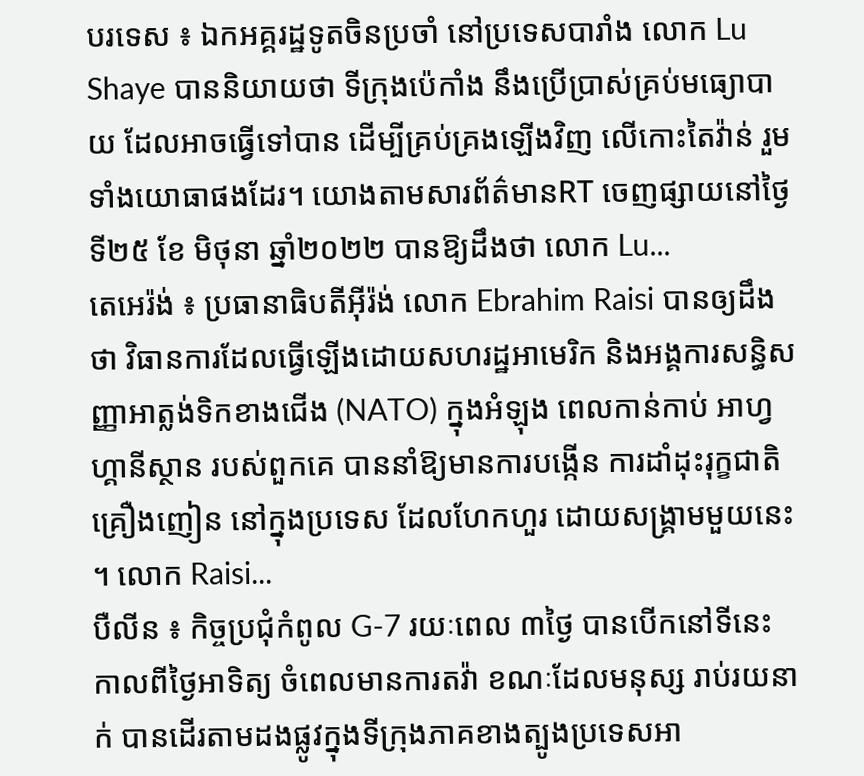បរទេស ៖ ឯកអគ្គរដ្ឋទូតចិនប្រចាំ នៅប្រទេសបារាំង លោក Lu Shaye បាននិយាយថា ទីក្រុងប៉េកាំង នឹងប្រើប្រាស់គ្រប់មធ្យោបាយ ដែលអាចធ្វើទៅបាន ដើម្បីគ្រប់គ្រងឡើងវិញ លើកោះតៃវ៉ាន់ រួមទាំងយោធាផងដែរ។ យោងតាមសារព័ត៌មានRT ចេញផ្សាយនៅថ្ងៃទី២៥ ខែ មិថុនា ឆ្នាំ២០២២ បានឱ្យដឹងថា លោក Lu...
តេអេរ៉ង់ ៖ ប្រធានាធិបតីអ៊ីរ៉ង់ លោក Ebrahim Raisi បានឲ្យដឹងថា វិធានការដែលធ្វើឡើងដោយសហរដ្ឋអាមេរិក និងអង្គការសន្ធិសញ្ញាអាត្លង់ទិកខាងជើង (NATO) ក្នុងអំឡុង ពេលកាន់កាប់ អាហ្វហ្គានីស្ថាន របស់ពួកគេ បាននាំឱ្យមានការបង្កើន ការដាំដុះរុក្ខជាតិគ្រឿងញៀន នៅក្នុងប្រទេស ដែលហែកហួរ ដោយសង្រ្គាមមួយនេះ ។ លោក Raisi...
បឺលីន ៖ កិច្ចប្រជុំកំពូល G-7 រយៈពេល ៣ថ្ងៃ បានបើកនៅទីនេះ កាលពីថ្ងៃអាទិត្យ ចំពេលមានការតវ៉ា ខណៈដែលមនុស្ស រាប់រយនាក់ បានដើរតាមដងផ្លូវក្នុងទីក្រុងភាគខាងត្បូងប្រទេសអា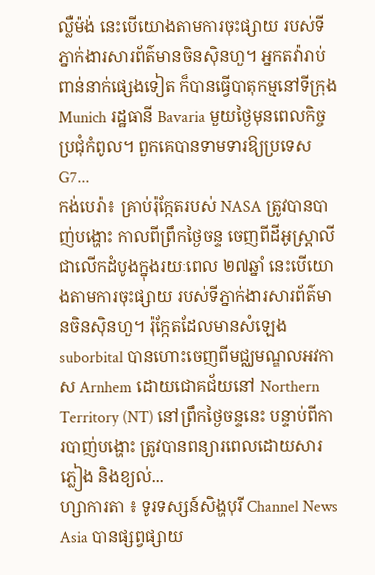ល្លឺម៉ង់ នេះបើយោងតាមការចុះផ្សាយ របស់ទីភ្នាក់ងារសារព័ត៌មានចិនស៊ិនហួ។ អ្នកតវ៉ារាប់ពាន់នាក់ផ្សេងទៀត ក៏បានធ្វើបាតុកម្មនៅទីក្រុង Munich រដ្ឋធានី Bavaria មួយថ្ងៃមុនពេលកិច្ចប្រជុំកំពូល។ ពួកគេបានទាមទារឱ្យប្រទេស G7...
កង់បេរ៉ា៖ គ្រាប់រ៉ុក្កែតរបស់ NASA ត្រូវបានបាញ់បង្ហោះ កាលពីព្រឹកថ្ងៃចន្ទ ចេញពីដីអូស្ត្រាលី ជាលើកដំបូងក្នុងរយៈពេល ២៧ឆ្នាំ នេះបើយោងតាមការចុះផ្សាយ របស់ទីភ្នាក់ងារសារព័ត៌មានចិនស៊ិនហួ។ រ៉ុក្កែតដែលមានសំឡេង suborbital បានហោះចេញពីមជ្ឈមណ្ឌលអវកាស Arnhem ដោយជោគជ័យនៅ Northern Territory (NT) នៅព្រឹកថ្ងៃចន្ទនេះ បន្ទាប់ពីការបាញ់បង្ហោះ ត្រូវបានពន្យារពេលដោយសារភ្លៀង និងខ្យល់...
ហ្សាការតា ៖ ទូរទស្សន៍សិង្ហបុរី Channel News Asia បានផ្សព្វផ្សាយ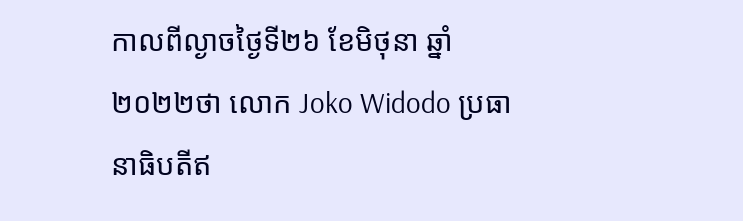កាលពីល្ងាចថ្ងៃទី២៦ ខែមិថុនា ឆ្នាំ២០២២ថា លោក Joko Widodo ប្រធានាធិបតីឥ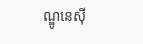ណ្ឌូនេស៊ី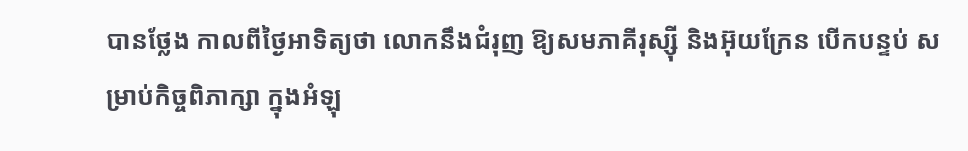បានថ្លែង កាលពីថ្ងៃអាទិត្យថា លោកនឹងជំរុញ ឱ្យសមភាគីរុស្ស៊ី និងអ៊ុយក្រែន បើកបន្ទប់ សម្រាប់កិច្ចពិភាក្សា ក្នុងអំឡុ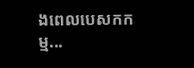ងពេលបេសកកម្ម...